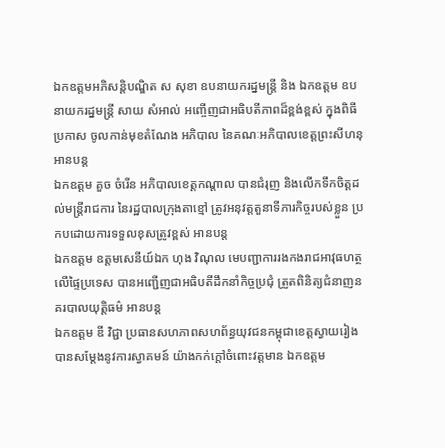ឯកឧត្តមអភិសន្តិបណ្ឌិត ស សុខា ឧបនាយករដ្នមន្ត្រី និង ឯកឧត្តម ឧបនាយករដ្នមន្ត្រី សាយ សំអាល់ អញ្ចើញជាអធិបតីភាពដ៏ខ្ពង់ខ្ពស់ ក្នុងពិធីប្រកាស ចូលកាន់មុខតំណែង អភិបាល នៃគណៈអភិបាលខេត្តព្រះសីហនុ អានបន្ត
ឯកឧត្ដម គួច ចំរើន អភិបាលខេត្តកណ្ដាល បានជំរុញ និងលើកទឹកចិត្តដល់មន្ត្រីរាជការ នៃរដ្ឋបាលក្រុងតាខ្មៅ ត្រូវអនុវត្តតួនាទីភារកិច្ចរបស់ខ្លួន ប្រកបដោយការទទួលខុសត្រូវខ្ពស់ អានបន្ត
ឯកឧត្តម ឧត្តមសេនីយ៍ឯក ហុង វិណុល មេបញ្ជាការរងកងរាជអាវុធហត្ថលើផ្ទៃប្រទេស បានអញ្ជើញជាអធិបតីដឹកនាំកិច្ចប្រជុំ ត្រួតពិនិត្យជំនាញនគរបាលយុត្តិធម៌ អានបន្ត
ឯកឧត្តម ឌី វិជ្ជា ប្រធានសហភាពសហព័ន្ធយុវជនកម្ពុជាខេត្តស្វាយរៀង បានសម្តែងនូវការស្វាគមន៍ យ៉ាងកក់ក្តៅចំពោះវត្តមាន ឯកឧត្តម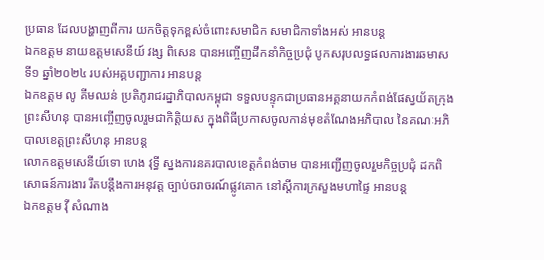ប្រធាន ដែលបង្ហាញពីការ យកចិត្តទុកខ្ពស់ចំពោះសមាជិក សមាជិកាទាំងអស់ អានបន្ត
ឯកឧត្ដម នាយឧត្តមសេនីយ៍ វង្ស ពិសេន បានអញ្ចើញដឹកនាំកិច្ចប្រជុំ បូកសរុបលទ្ធផលការងារឆមាសទី១ ឆ្នាំ២០២៤ របស់អគ្គបញ្ជាការ អានបន្ត
ឯកឧត្តម លូ គីមឈន់ ប្រតិភូរាជរដ្នាភិបាលកម្ពុជា ទទួលបន្ទុកជាប្រធានអគ្គនាយកកំពង់ផែស្វយ័តក្រុងព្រះសីហនុ បានអញ្ចើញចូលរួមជាកិត្តិយស ក្នុងពិធីប្រកាសចូលកាន់មុខតំណែងអភិបាល នៃគណៈអភិបាលខេត្តព្រះសីហនុ អានបន្ត
លោកឧត្តមសេនីយ៍ទោ ហេង វុទ្ធី ស្នងការនគរបាលខេត្តកំពង់ចាម បានអញ្ជើញចូលរួមកិច្ចប្រជុំ ដកពិសោធន៍ការងារ រឹតបន្តឹងការអនុវត្ត ច្បាប់ចរាចរណ៍ផ្លូវគោក នៅស្តីការក្រសួងមហាផ្ទៃ អានបន្ត
ឯកឧត្តម វ៉ី សំណាង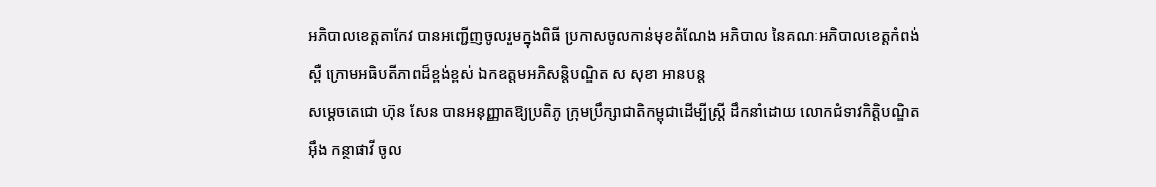អភិបាលខេត្តតាកែវ បានអញ្ជើញចូលរួមក្នុងពិធី ប្រកាសចូលកាន់មុខតំណែង អភិបាល នៃគណៈអភិបាលខេត្តកំពង់ស្ពឺ ក្រោមអធិបតីភាពដ៏ខ្ពង់ខ្ពស់ ឯកឧត្តមអភិសន្តិបណ្ឌិត ស សុខា អានបន្ត
សម្តេចតេជោ ហ៊ុន សែន បានអនុញ្ញាតឱ្យប្រតិភូ ក្រុមប្រឹក្សាជាតិកម្ពុជាដើម្បីស្ត្រី ដឹកនាំដោយ លោកជំទាវកិត្តិបណ្ឌិត អ៊ឹង កន្ថាផាវី ចូល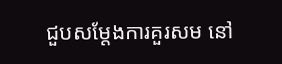ជួបសម្ដែងការគួរសម នៅ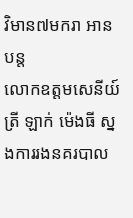វិមាន៧មករា អានបន្ត
លោកឧត្តមសេនីយ៍ត្រី ឡាក់ ម៉េងធី ស្នងការរងនគរបាល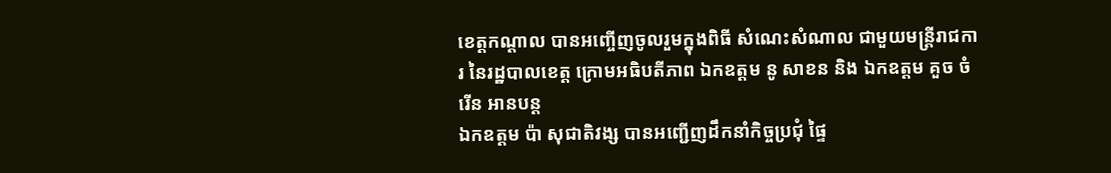ខេត្តកណ្ដាល បានអញ្ចើញចូលរួមក្នុងពិធី សំណេះសំណាល ជាមួយមន្ត្រីរាជការ នៃរដ្ឋបាលខេត្ត ក្រោមអធិបតីភាព ឯកឧត្តម នូ សាខន និង ឯកឧត្តម គួច ចំរើន អានបន្ត
ឯកឧត្តម ប៉ា សុជាតិវង្ស បានអញ្ជើញដឹកនាំកិច្ចប្រជុំ ផ្ទៃ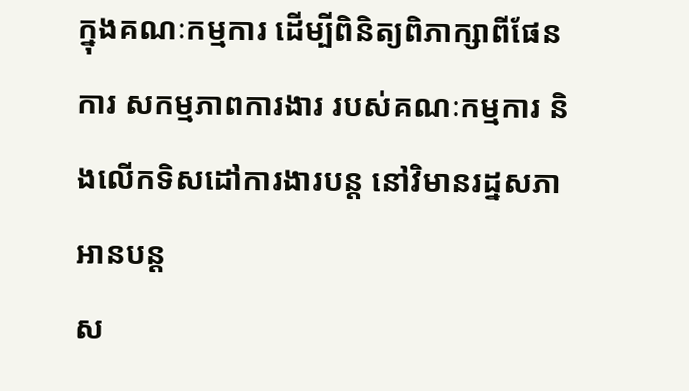ក្នុងគណៈកម្មការ ដើម្បីពិនិត្យពិភាក្សាពីផែនការ សកម្មភាពការងារ របស់គណៈកម្មការ និងលើកទិសដៅការងារបន្ត នៅវិមានរដ្នសភា អានបន្ត
ស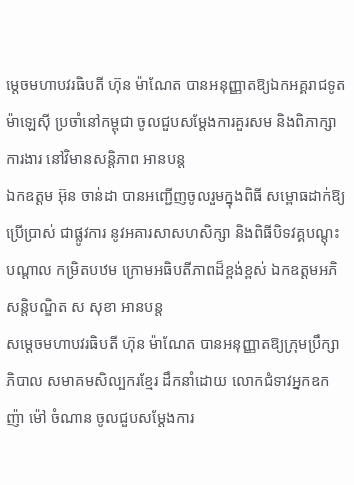ម្តេចមហាបវរធិបតី ហ៊ុន ម៉ាណែត បានអនុញ្ញាតឱ្យឯកអគ្គរាជទូតម៉ាឡេស៊ី ប្រចាំនៅកម្ពុជា ចូលជួបសម្តែងការគួរសម និងពិភាក្សាការងារ នៅវិមានសន្តិភាព អានបន្ត
ឯកឧត្តម អ៊ុន ចាន់ដា បានអញ្ជើញចូលរួមក្នុងពិធី សម្ពោធដាក់ឱ្យប្រើប្រាស់ ជាផ្លូវការ នូវអគារសាសហសិក្សា និងពិធីបិទវគ្គបណ្ដុះបណ្ដាល កម្រិតបឋម ក្រោមអធិបតីភាពដ៏ខ្ពង់ខ្ពស់ ឯកឧត្ដមអភិសន្តិបណ្ឌិត ស សុខា អានបន្ត
សម្ដេចមហាបវរធិបតី ហ៊ុន ម៉ាណែត បានអនុញ្ញាតឱ្យក្រុមប្រឹក្សាភិបាល សមាគមសិល្បករខ្មែរ ដឹកនាំដោយ លោកជំទាវអ្នកឧកញ៉ា ម៉ៅ ចំណាន ចូលជួបសម្ដែងការ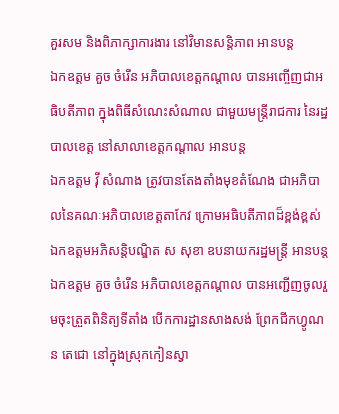គួរសម និងពិភាក្សាការងារ នៅវិមានសន្តិភាព អានបន្ត
ឯកឧត្តម គួច ចំរើន អភិបាលខេត្តកណ្តាល បានអញ្ចើញជាអធិបតីភាព ក្នុងពិធីសំណេះសំណាល ជាមួយមន្ត្រីរាជការ នៃរដ្ឋបាលខេត្ត នៅសាលាខេត្តកណ្តាល អានបន្ត
ឯកឧត្តម វ៉ី សំណាង ត្រូវបានតែងតាំងមុខតំណែង ជាអភិបាលនៃគណៈអភិបាលខេត្តតាកែវ ក្រោមអធិបតីភាពដ៏ខ្ពង់ខ្ពស់ ឯកឧត្តមអភិសន្តិបណ្ឌិត ស សុខា ឧបនាយករដ្ឋមន្ត្រី អានបន្ត
ឯកឧត្ដម គួច ចំរើន អភិបាលខេត្តកណ្ដាល បានអញ្ជើញចូលរួមចុះត្រួតពិនិត្យទីតាំង បើកការដ្ឋានសាងសង់ ព្រែកជីកហ្វូណន តេជោ នៅក្នុងស្រុកកៀនស្វា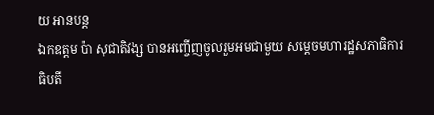យ អានបន្ត
ឯកឧត្តម ប៉ា សុជាតិវង្ស បានអញ្ចើញចូលរួមអមជាមួយ សម្តេចមហារដ្ឋសភាធិការធិបតី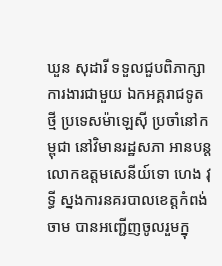ឃួន សុដារី ទទួលជួបពិភាក្សាការងារជាមួយ ឯកអគ្គរាជទូតថ្មី ប្រទេសម៉ាឡេស៊ី ប្រចាំនៅកម្ពុជា នៅវិមានរដ្ឋសភា អានបន្ត
លោកឧត្តមសេនីយ៍ទោ ហេង វុទ្ធី ស្នងការនគរបាលខេត្តកំពង់ចាម បានអញ្ជើញចូលរួមក្នុ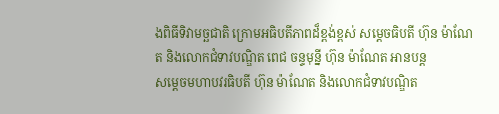ងពិធីទិវាមច្ឆជាតិ ក្រោមអធិបតីភាពដ៏ខ្ពង់ខ្ពស់ សម្តេចធិបតី ហ៊ុន ម៉ាណែត និងលោកជំទាវបណ្ឌិត ពេជ ចន្ទមុន្នី ហ៊ុន ម៉ាណែត អានបន្ត
សម្តេចមហាបវរធិបតី ហ៊ុន ម៉ាណែត និងលោកជំទាវបណ្ឌិត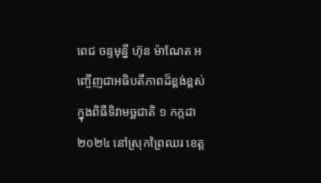ពេជ ចន្ទមុនី្ន ហ៊ុន ម៉ាណែត អញ្ចើញជាអធិបតីភាពដ៏ខ្ពង់ខ្ពស់ ក្នុងពិធីទិវាមច្ឆជាតិ ១ កក្កដា ២០២៤ នៅស្រុកព្រៃឈរ ខេត្ត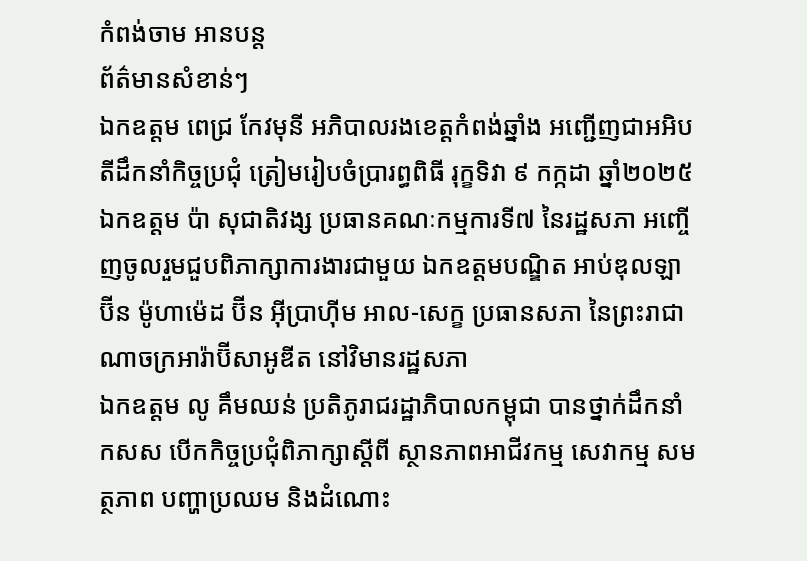កំពង់ចាម អានបន្ត
ព័ត៌មានសំខាន់ៗ
ឯកឧត្តម ពេជ្រ កែវមុនី អភិបាលរងខេត្ដកំពង់ឆ្នាំង អញ្ជើញជាអអិបតីដឹកនាំកិច្ចប្រជុំ ត្រៀមរៀបចំប្រារព្ធពិធី រុក្ខទិវា ៩ កក្កដា ឆ្នាំ២០២៥
ឯកឧត្តម ប៉ា សុជាតិវង្ស ប្រធានគណៈកម្មការទី៧ នៃរដ្ឋសភា អញ្ចើញចូលរួមជួបពិភាក្សាការងារជាមួយ ឯកឧត្តមបណ្ឌិត អាប់ឌុលឡា ប៊ីន ម៉ូហាម៉េដ ប៊ីន អ៊ីប្រាហ៊ីម អាល-សេក្ខ ប្រធានសភា នៃព្រះរាជាណាចក្រអារ៉ាប៊ីសាអូឌីត នៅវិមានរដ្ឋសភា
ឯកឧត្តម លូ គឹមឈន់ ប្រតិភូរាជរដ្ឋាភិបាលកម្ពុជា បានថ្នាក់ដឹកនាំ កសស បើកកិច្ចប្រជុំពិភាក្សាស្តីពី ស្ថានភាពអាជីវកម្ម សេវាកម្ម សមត្ថភាព បញ្ហាប្រឈម និងដំណោះ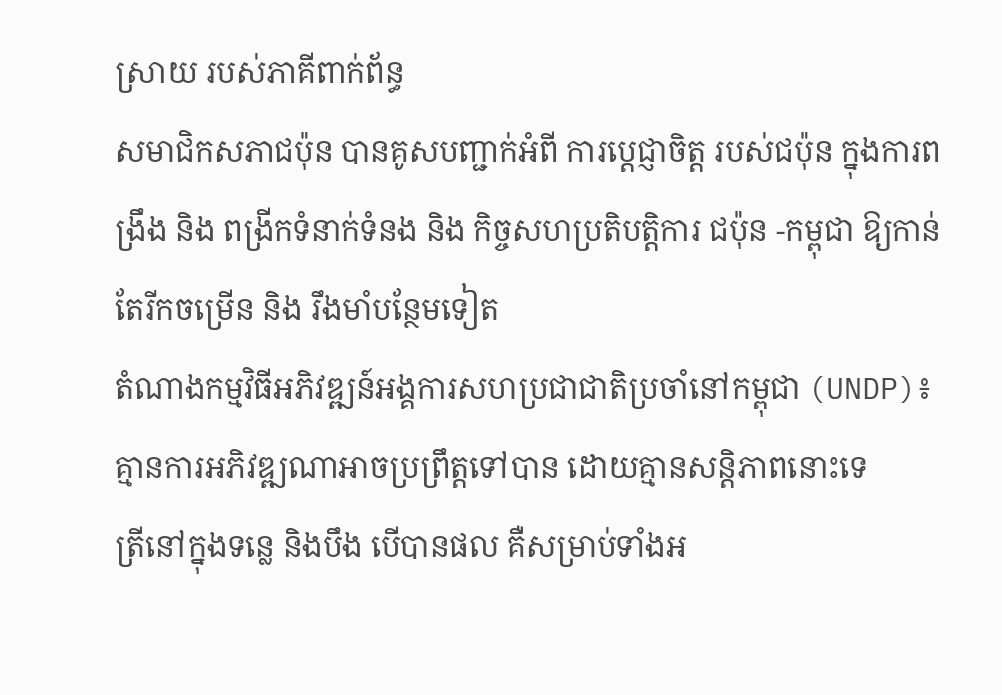ស្រាយ របស់ភាគីពាក់ព័ន្ធ
សមាជិកសភាជប៉ុន បានគូសបញ្ជាក់អំពី ការប្ដេជ្ញាចិត្ត របស់ជប៉ុន ក្នុងការពង្រឹង និង ពង្រីកទំនាក់ទំនង និង កិច្ចសហប្រតិបត្តិការ ជប៉ុន -កម្ពុជា ឱ្យកាន់តែរីកចម្រេីន និង រឹងមាំបន្ថែមទៀត
តំណាងកម្មវិធីអភិវឌ្ឍន៍អង្គការសហប្រជាជាតិប្រចាំនៅកម្ពុជា (UNDP)៖ គ្មានការអភិវឌ្ឍណាអាចប្រព្រឹត្តទៅបាន ដោយគ្មានសន្តិភាពនោះទេ
ត្រីនៅក្នុងទន្លេ និងបឹង បើបានផល គឺសម្រាប់ទាំងអ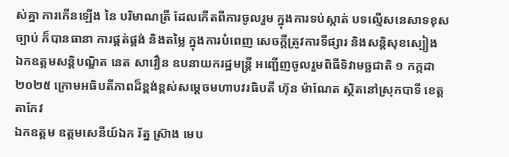ស់គ្នា ការកើនឡើង នៃ បរិមាណត្រី ដែលកើតពីការចូលរួម ក្នុងការទប់ស្កាត់ បទល្មើសនេសាទខុសច្បាប់ ក៏បានធានា ការផ្គត់ផ្គង់ និងតម្លៃ ក្នុងការបំពេញ សេចក្តីត្រូវការទីផ្សារ និងសន្តិសុខស្បៀង
ឯកឧត្តមសន្តិបណ្ឌិត នេត សាវឿន ឧបនាយករដ្ឋមន្រ្តី អញ្ជើញចូលរួមពិធីទិវាមច្ឆជាតិ ១ កក្កដា ២០២៥ ក្រោមអធិបតីភាពដ៏ខ្ពង់ខ្ពស់សម្តេចមហាបវរធិបតី ហ៊ុន ម៉ាណែត ស្ថិតនៅស្រុកបាទី ខេត្តតាកែវ
ឯកឧត្តម ឧត្តមសេនីយ៍ឯក រ័ត្ន ស៊្រាង មេប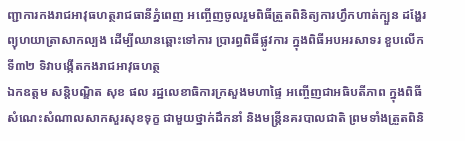ញ្ជាការកងរាជអាវុធហត្ថរាជធានីភ្នំពេញ អញ្ចើញចូលរួមពិធីត្រួតពិនិត្យការហ្វឹកហាត់ក្បួន ដង្ហែរព្យុហយាត្រាសាកល្បង ដើម្បីឈានឆ្ពោះទៅការ ប្រារព្ធពិធីផ្លូវការ ក្នុងពិធីអបអរសាទរ ខួបលើកទី៣២ ទិវាបង្កើតកងរាជអាវុធហត្ថ
ឯកឧត្តម សន្តិបណ្ឌិត សុខ ផល រដ្ឋលេខាធិការក្រសួងមហាផ្ទៃ អញ្ចើញជាអធិបតីភាព ក្នុងពិធីសំណេះសំណាលសាកសួរសុខទុក្ខ ជាមួយថ្នាក់ដឹកនាំ និងមន្រ្តីនគរបាលជាតិ ព្រមទាំងត្រួតពិនិ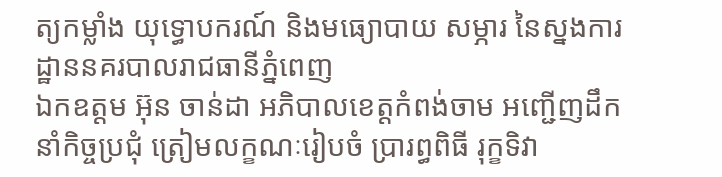ត្យកម្លាំង យុទ្ធោបករណ៍ និងមធ្យោបាយ សម្ភារ នៃស្នងការដ្ឋាននគរបាលរាជធានីភ្នំពេញ
ឯកឧត្តម អ៊ុន ចាន់ដា អភិបាលខេត្តកំពង់ចាម អញ្ជើញដឹកនាំកិច្ចប្រជុំ ត្រៀមលក្ខណៈរៀបចំ ប្រារព្ធពិធី រុក្ខទិវា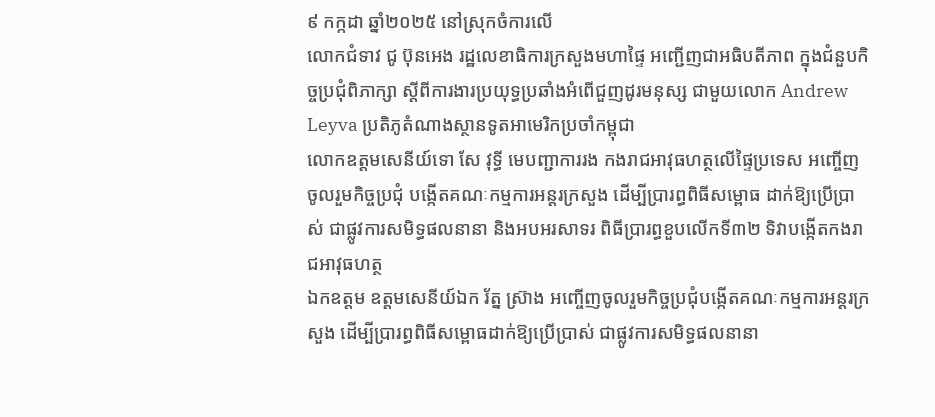៩ កក្កដា ឆ្នាំ២០២៥ នៅស្រុកចំការលើ
លោកជំទាវ ជូ ប៊ុនអេង រដ្ឋលេខាធិការក្រសួងមហាផ្ទៃ អញ្ជើញជាអធិបតីភាព ក្នុងជំនួបកិច្ចប្រជុំពិភាក្សា ស្តីពីការងារប្រយុទ្ធប្រឆាំងអំពើជួញដូរមនុស្ស ជាមួយលោក Andrew Leyva ប្រតិភូតំណាងស្ថានទូតអាមេរិកប្រចាំកម្ពុជា
លោកឧត្តមសេនីយ៍ទោ សែ វុទ្ធី មេបញ្ជាការរង កងរាជអាវុធហត្ថលើផ្ទៃប្រទេស អញ្ចើញចូលរួមកិច្ចប្រជុំ បង្កើតគណៈកម្មការអន្តរក្រសួង ដើម្បីប្រារព្ធពិធីសម្ពោធ ដាក់ឱ្យប្រើប្រាស់ ជាផ្លូវការសមិទ្ធផលនានា និងអបអរសាទរ ពិធីប្រារព្ធខួបលើកទី៣២ ទិវាបង្កើតកងរាជអាវុធហត្ថ
ឯកឧត្តម ឧត្តមសេនីយ៍ឯក រ័ត្ន ស្រ៊ាង អញ្ចើញចូលរួមកិច្ចប្រជុំបង្កើតគណៈកម្មការអន្តរក្រសួង ដើម្បីប្រារព្ធពិធីសម្ពោធដាក់ឱ្យប្រើប្រាស់ ជាផ្លូវការសមិទ្ធផលនានា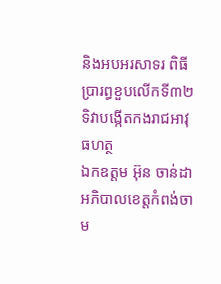និងអបអរសាទរ ពិធីប្រារព្ធខួបលើកទី៣២ ទិវាបង្កើតកងរាជអាវុធហត្ថ
ឯកឧត្ដម អ៊ុន ចាន់ដា អភិបាលខេត្តកំពង់ចាម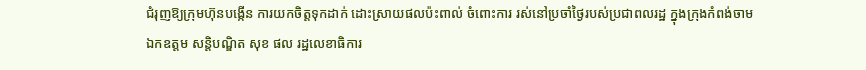ជំរុញឱ្យក្រុមហ៊ុនបង្កេីន ការយកចិត្តទុកដាក់ ដោះស្រាយផលប៉ះពាល់ ចំពោះការ រស់នៅប្រចាំថ្ងៃរបស់ប្រជាពលរដ្ឋ ក្នុងក្រុងកំពង់ចាម
ឯកឧត្តម សន្តិបណ្ឌិត សុខ ផល រដ្ឋលេខាធិការ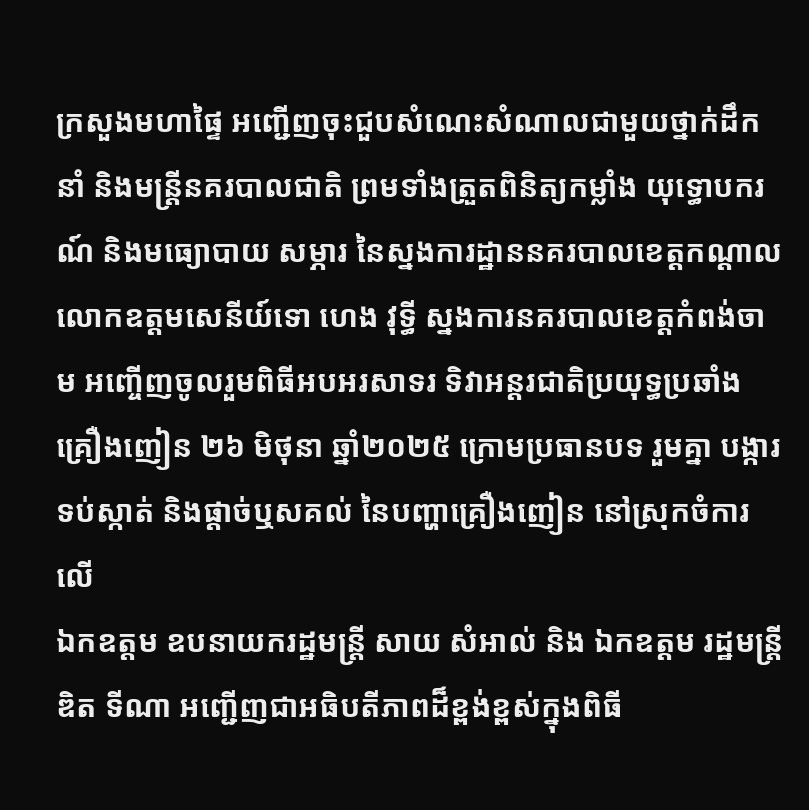ក្រសួងមហាផ្ទៃ អញ្ជើញចុះជួបសំណេះសំណាលជាមួយថ្នាក់ដឹកនាំ និងមន្រ្តីនគរបាលជាតិ ព្រមទាំងត្រួតពិនិត្យកម្លាំង យុទ្ធោបករណ៍ និងមធ្យោបាយ សម្ភារ នៃស្នងការដ្ឋាននគរបាលខេត្តកណ្តាល
លោកឧត្តមសេនីយ៍ទោ ហេង វុទ្ធី ស្នងការនគរបាលខេត្តកំពង់ចាម អញ្ចើញចូលរួមពិធីអបអរសាទរ ទិវាអន្តរជាតិប្រយុទ្ធប្រឆាំងគ្រឿងញៀន ២៦ មិថុនា ឆ្នាំ២០២៥ ក្រោមប្រធានបទ រួមគ្នា បង្ការទប់ស្កាត់ និងផ្ដាច់ឬសគល់ នៃបញ្ហាគ្រឿងញៀន នៅស្រុកចំការលេី
ឯកឧត្តម ឧបនាយករដ្ឋមន្រ្តី សាយ សំអាល់ និង ឯកឧត្តម រដ្ឋមន្រ្តី ឌិត ទីណា អញ្ជេីញជាអធិបតីភាពដ៏ខ្ពង់ខ្ពស់ក្នុងពិធី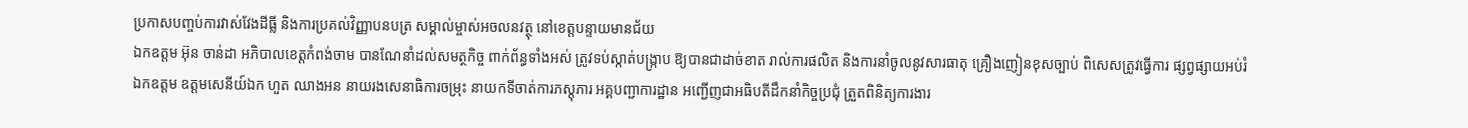ប្រកាសបញ្ចប់ការវាស់វែងដីធ្លី និងការប្រគល់វិញ្ញាបនបត្រ សម្គាល់ម្ចាស់អចលនវត្ថុ នៅខេត្តបន្ទាយមានជ័យ
ឯកឧត្តម អ៊ុន ចាន់ដា អភិបាលខេត្តកំពង់ចាម បានណែនាំដល់សមត្ថកិច្ច ពាក់ព័ន្ធទាំងអស់ ត្រូវទប់ស្កាត់បង្ក្រាប ឱ្យបានជាដាច់ខាត រាល់ការផលិត និងការនាំចូលនូវសារធាតុ គ្រឿងញៀនខុសច្បាប់ ពិសេសត្រូវធ្វើការ ផ្សព្វផ្សាយអប់រំ
ឯកឧត្តម ឧត្ដមសេនីយ៍ឯក ហួត ឈាងអន នាយរងសេនាធិការចម្រុះ នាយកទីចាត់ការភស្តុភារ អគ្គបញ្ជាការដ្ឋាន អញ្ជើញជាអធិបតីដឹកនាំកិច្ចប្រជុំ ត្រួតពិនិត្យការងារ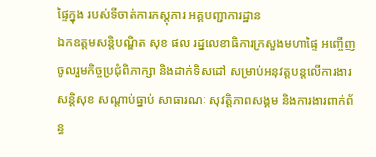ផ្ទៃក្នុង របស់ទីចាត់ការភស្តុភារ អគ្គបញ្ជាការដ្ឋាន
ឯកឧត្ដមសន្តិបណ្ឌិត សុខ ផល រដ្នលេខាធិការក្រសួងមហាផ្ទៃ អញ្ចើញចូលរួមកិច្ចប្រជុំពិភាក្សា និងដាក់ទិសដៅ សម្រាប់អនុវត្តបន្តលើការងារ សន្តិសុខ សណ្តាប់ធ្នាប់ សាធារណៈ សុវត្តិភាពសង្គម និងការងារពាក់ព័ន្ធ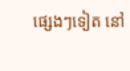ផ្សេងៗទៀត នៅ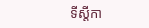ទីស្តីកា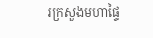រក្រសួងមហាផ្ទៃ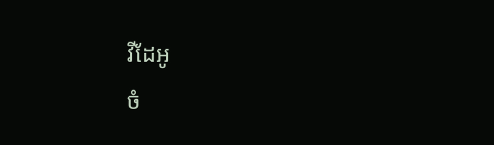វីដែអូ
ចំ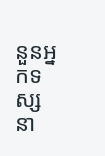នួនអ្នកទស្សនា